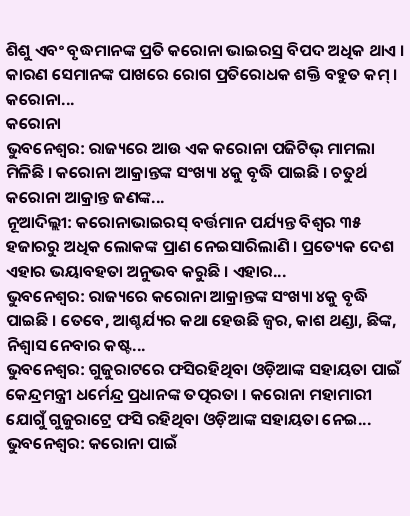ଶିଶୁ ଏବଂ ବୃଦ୍ଧମାନଙ୍କ ପ୍ରତି କରୋନା ଭାଇରସ୍ର ବିପଦ ଅଧିକ ଥାଏ । କାରଣ ସେମାନଙ୍କ ପାଖରେ ରୋଗ ପ୍ରତିରୋଧକ ଶକ୍ତି ବହୁତ କମ୍ । କରୋନା...
କରୋନା
ଭୁବନେଶ୍ୱର: ରାଜ୍ୟରେ ଆଉ ଏକ କରୋନା ପଜିଟିଭ୍ ମାମଲା ମିଳିଛି । କରୋନା ଆକ୍ରାନ୍ତଙ୍କ ସଂଖ୍ୟା ୪କୁ ବୃଦ୍ଧି ପାଇଛି । ଚତୁର୍ଥ କରୋନା ଆକ୍ରାନ୍ତ ଜଣଙ୍କ...
ନୂଆଦିଲ୍ଲୀ: କରୋନାଭାଇରସ୍ ବର୍ତ୍ତମାନ ପର୍ଯ୍ୟନ୍ତ ବିଶ୍ୱର ୩୫ ହଜାରରୁ ଅଧିକ ଲୋକଙ୍କ ପ୍ରାଣ ନେଇସାରିଲାଣି । ପ୍ରତ୍ୟେକ ଦେଶ ଏହାର ଭୟାବହତା ଅନୁଭବ କରୁଛି । ଏହାର...
ଭୁବନେଶ୍ୱର: ରାଜ୍ୟରେ କରୋନା ଆକ୍ରାନ୍ତଙ୍କ ସଂଖ୍ୟା ୪କୁ ବୃଦ୍ଧି ପାଇଛି । ତେବେ, ଆଶ୍ଚର୍ଯ୍ୟର କଥା ହେଉଛି ଜ୍ୱର, କାଶ ଥଣ୍ଡା, ଛିଙ୍କ, ନିଶ୍ୱାସ ନେବାର କଷ୍ଟ...
ଭୁବନେଶ୍ୱର: ଗୁଜୁରାଟରେ ଫସିରହିଥିବା ଓଡ଼ିଆଙ୍କ ସହାୟତା ପାଇଁ କେନ୍ଦ୍ରମନ୍ତ୍ରୀ ଧର୍ମେନ୍ଦ୍ର ପ୍ରଧାନଙ୍କ ତତ୍ପରତା । କରୋନା ମହାମାରୀ ଯୋଗୁଁ ଗୁଜୁରାଟ୍ରେ ଫସି ରହିଥିବା ଓଡ଼ିଆଙ୍କ ସହାୟତା ନେଇ...
ଭୁବନେଶ୍ୱର: କରୋନା ପାଇଁ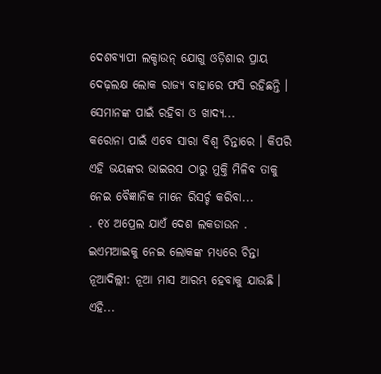ଦେଶବ୍ୟାପୀ ଲକ୍ଡାଉନ୍ ଯୋଗୁ ଓଡ଼ିଶାର ପ୍ରାୟ ଦେଢ଼ଲକ୍ଷ ଲୋକ ରାଜ୍ୟ ବାହାରେ ଫସି ରହିଛନ୍ତି । ସେମାନଙ୍କ ପାଇଁ ରହିବା ଓ ଖାଦ୍ୟ...
କରୋନା ପାଇଁ ଏବେ ସାରା ବିଶ୍ୱ ଚିନ୍ତାରେ । କିପରି ଏହି ଭୟଙ୍କର ଭାଇରସ ଠାରୁ ମୁକ୍ତି ମିଳିବ ତାକୁ ନେଇ ବୈଜ୍ଞାନିକ ମାନେ ରିସର୍ଚ୍ଚ କରିବା...
. ୧୪ ଅପ୍ରେଲ ଯାଏଁ ଦେଶ ଲକଡାଉନ . ଇଏମଆଇକୁ ନେଇ ଲୋକଙ୍କ ମଧ୍ୟରେ ଚିନ୍ତା ନୂଆଦିଲ୍ଲୀ: ନୂଆ ମାସ ଆରମ୍ଭ ହେବାକୁ ଯାଉଛି । ଏହି...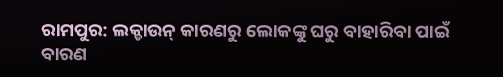ରାମପୁର: ଲକ୍ଡାଉନ୍ କାରଣରୁ ଲୋକଙ୍କୁ ଘରୁ ବାହାରିବା ପାଇଁ ବାରଣ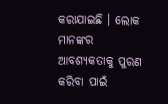କରାଯାଇଛି । ଲୋକ ମାନଙ୍କର ଆବଶ୍ୟକତାକୁ ପୁରଣ କରିବା ପାଇଁ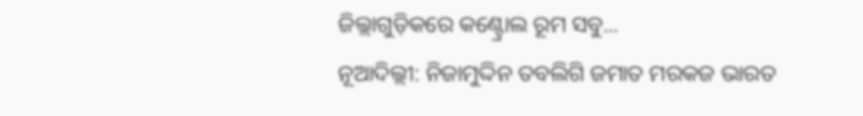ଜିଲ୍ଲାଗୁଡ଼ିକରେ କଣ୍ଟ୍ରୋଲ ରୂମ ସବୁ...
ନୂଆଦିଲ୍ଲୀ: ନିଜାମୁଦ୍ଦିନ ତବଲିଗି ଜମାତ ମରକଜ ଭାରତ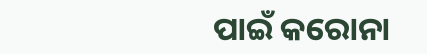ପାଇଁ କରୋନା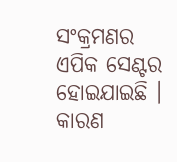ସଂକ୍ରମଣର ଏପିକ ସେଣ୍ଟର ହୋଇଯାଇଛି । କାରଣ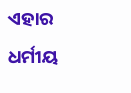ଏହାର ଧର୍ମୀୟ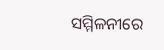ସମ୍ମିଳନୀରେ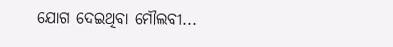ଯୋଗ ଦେଇଥିବା ମୌଲବୀ...